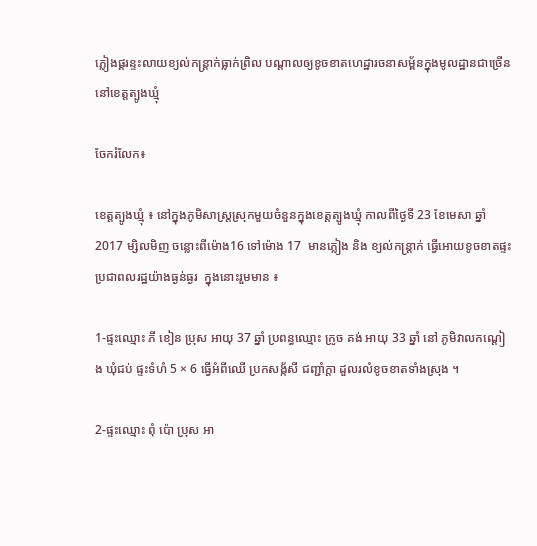ភ្លៀងផ្គរន្ទះលាយខ្យល់កន្រ្តាក់ធ្លាក់ព្រិល បណ្តាលឲ្យខូចខាតហេដ្ឋារចនាសម្ព័នក្នុងមូលដ្ឋានជាច្រើននៅខេត្តត្បូងឃ្មុំ

ចែករំលែក៖

ខេត្តត្បូងឃ្មុំ ៖ នៅក្នុងភូមិសាស្រ្តស្រុកមួយចំនួនក្នុងខេត្តត្បូងឃ្មុំ កាលពីថ្ងៃទី 23 ខែមេសា ឆ្នាំ 2017 ម្សិលមិញ ចន្លោះពីម៉ោង16 ទៅម៉ោង 17  មានភ្លៀង និង ខ្យល់កន្ត្រាក់ ធ្វើអោយខូចខាតផ្ទះប្រជាពលរដ្ឋយ៉ាងធ្ងន់ធ្ងរ  ក្នុងនោះរួមមាន ៖

1-ផ្ទះឈ្មោះ ភី ខៀន ប្រុស អាយុ 37 ឆ្នាំ ប្រពន្ធឈ្មោះ ក្រូច គង់ អាយុ 33 ឆ្នាំ នៅ ភូមិវាលកណ្តៀង ឃុំជប់ ផ្ទះទំហំ 5 × 6 ធ្វើអំពីឈើ ប្រកសង្ក័សី ជញ្ជាំក្តា ដួលរលំខូចខាតទាំងស្រុង ។

2-ផ្ទះឈ្មោះ ពុំ ប៉ោ ប្រុស អា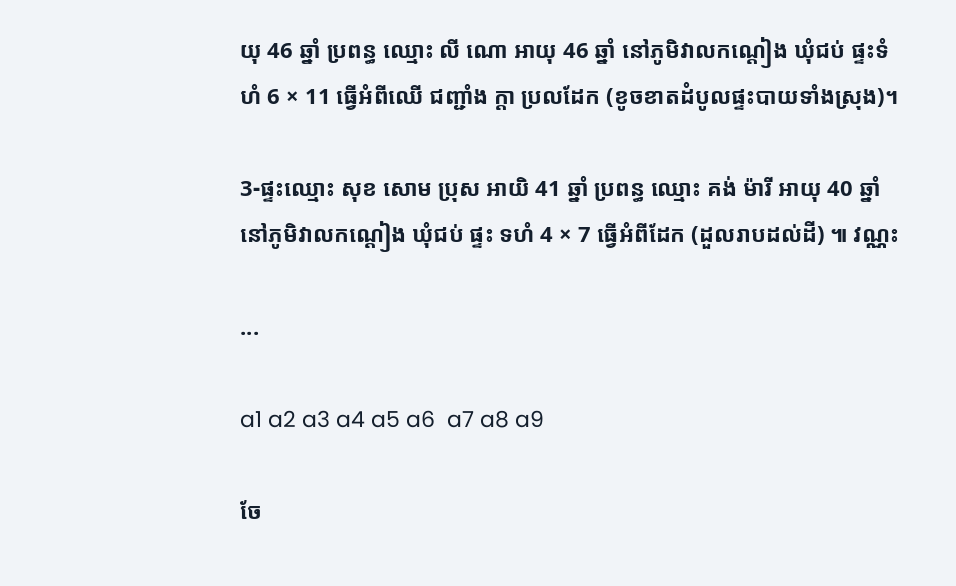យុ 46 ឆ្នាំ ប្រពន្ធ ឈ្មោះ លី ណោ អាយុ 46 ឆ្នាំ នៅភូមិវាលកណ្តៀង ឃុំជប់ ផ្ទះទំហំ 6 × 11 ធ្វើអំពីឈើ ជញ្ជាំង ក្តា ប្រលដែក (ខូចខាតដំបូលផ្ទះបាយទាំងស្រុង)។

3-ផ្ទះឈ្មោះ សុខ សោម ប្រុស អាយិ 41 ឆ្នាំ ប្រពន្ធ ឈ្មោះ គង់ ម៉ារី អាយុ 40 ឆ្នាំ នៅភូមិវាលកណ្តៀង ឃុំជប់ ផ្ទះ ទហំ 4 × 7 ធ្វើអំពីដែក (ដួលរាបដល់ដី) ៕ វណ្ណះ

...

a1 a2 a3 a4 a5 a6  a7 a8 a9

ចែ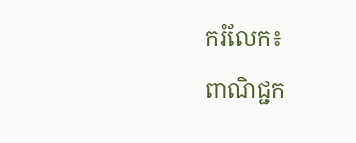ករំលែក៖
ពាណិជ្ជក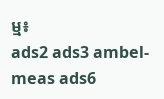ម្ម៖
ads2 ads3 ambel-meas ads6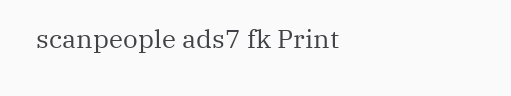scanpeople ads7 fk Print